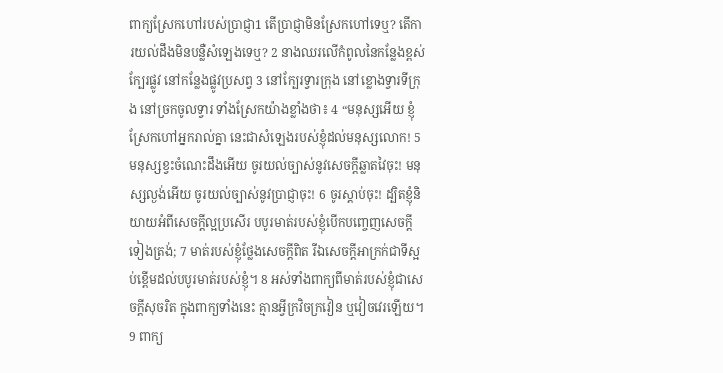ពាក្យស្រែកហៅរបស់ប្រាជ្ញា1 តើប្រាជ្ញាមិនស្រែកហៅទេឬ? តើការយល់ដឹងមិនបន្លឺសំឡេងទេឬ? 2 នាងឈរលើកំពូលនៃកន្លែងខ្ពស់ក្បែរផ្លូវ នៅកន្លែងផ្លូវប្រសព្វ 3 នៅក្បែរទ្វារក្រុង នៅខ្លោងទ្វារទីក្រុង នៅច្រកចូលទ្វារ ទាំងស្រែកយ៉ាងខ្លាំងថា៖ 4 “មនុស្សអើយ ខ្ញុំស្រែកហៅអ្នករាល់គ្នា នេះជាសំឡេងរបស់ខ្ញុំដល់មនុស្សលោក! 5 មនុស្សខ្វះចំណេះដឹងអើយ ចូរយល់ច្បាស់នូវសេចក្ដីឆ្លាតវៃចុះ! មនុស្សល្ងង់អើយ ចូរយល់ច្បាស់នូវប្រាជ្ញាចុះ! 6 ចូរស្ដាប់ចុះ! ដ្បិតខ្ញុំនិយាយអំពីសេចក្ដីល្អប្រសើរ បបូរមាត់របស់ខ្ញុំបើកបញ្ចេញសេចក្ដីទៀងត្រង់; 7 មាត់របស់ខ្ញុំថ្លែងសេចក្ដីពិត រីឯសេចក្ដីអាក្រក់ជាទីស្អប់ខ្ពើមដល់បបូរមាត់របស់ខ្ញុំ។ 8 អស់ទាំងពាក្យពីមាត់របស់ខ្ញុំជាសេចក្ដីសុចរិត ក្នុងពាក្យទាំងនេះ គ្មានអ្វីក្រវិចក្រវៀន ឬវៀចវេរឡើយ។ 9 ពាក្យ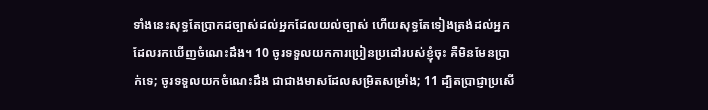ទាំងនេះសុទ្ធតែប្រាកដច្បាស់ដល់អ្នកដែលយល់ច្បាស់ ហើយសុទ្ធតែទៀងត្រង់ដល់អ្នកដែលរកឃើញចំណេះដឹង។ 10 ចូរទទួលយកការប្រៀនប្រដៅរបស់ខ្ញុំចុះ គឺមិនមែនប្រាក់ទេ; ចូរទទួលយកចំណេះដឹង ជាជាងមាសដែលសម្រិតសម្រាំង; 11 ដ្បិតប្រាជ្ញាប្រសើ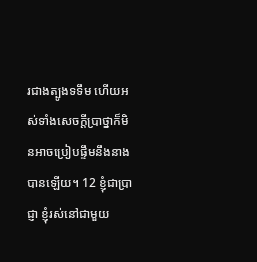រជាងត្បូងទទឹម ហើយអស់ទាំងសេចក្ដីប្រាថ្នាក៏មិនអាចប្រៀបផ្ទឹមនឹងនាងបានឡើយ។ 12 ខ្ញុំជាប្រាជ្ញា ខ្ញុំរស់នៅជាមួយ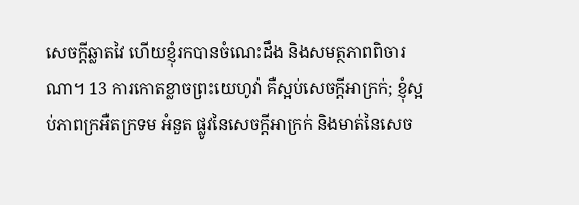សេចក្ដីឆ្លាតវៃ ហើយខ្ញុំរកបានចំណេះដឹង និងសមត្ថភាពពិចារណា។ 13 ការកោតខ្លាចព្រះយេហូវ៉ា គឺស្អប់សេចក្ដីអាក្រក់; ខ្ញុំស្អប់ភាពក្រអឺតក្រទម អំនួត ផ្លូវនៃសេចក្ដីអាក្រក់ និងមាត់នៃសេច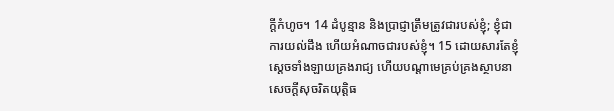ក្ដីកំហូច។ 14 ដំបូន្មាន និងប្រាជ្ញាត្រឹមត្រូវជារបស់ខ្ញុំ; ខ្ញុំជាការយល់ដឹង ហើយអំណាចជារបស់ខ្ញុំ។ 15 ដោយសារតែខ្ញុំ ស្ដេចទាំងឡាយគ្រងរាជ្យ ហើយបណ្ដាមេគ្រប់គ្រងស្ថាបនាសេចក្ដីសុចរិតយុត្តិធ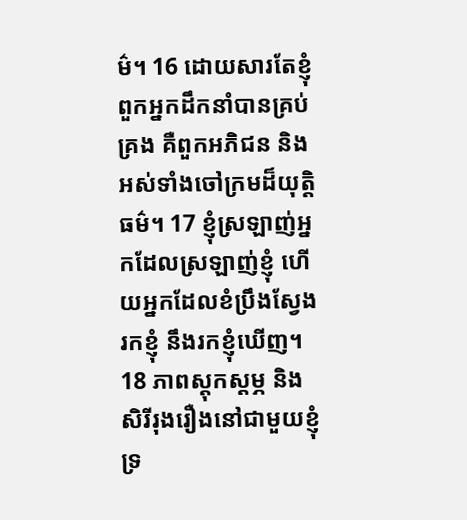ម៌។ 16 ដោយសារតែខ្ញុំ ពួកអ្នកដឹកនាំបានគ្រប់គ្រង គឺពួកអភិជន និងអស់ទាំងចៅក្រមដ៏យុត្តិធម៌។ 17 ខ្ញុំស្រឡាញ់អ្នកដែលស្រឡាញ់ខ្ញុំ ហើយអ្នកដែលខំប្រឹងស្វែងរកខ្ញុំ នឹងរកខ្ញុំឃើញ។ 18 ភាពស្ដុកស្ដម្ភ និងសិរីរុងរឿងនៅជាមួយខ្ញុំ ទ្រ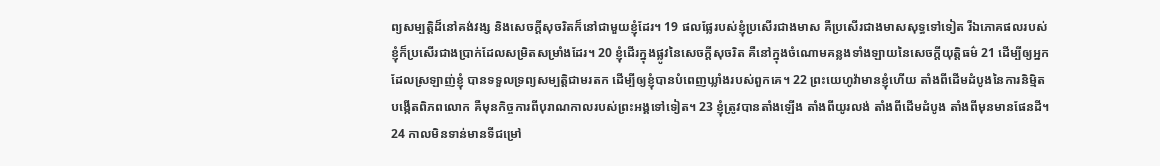ព្យសម្បត្តិដ៏នៅគង់វង្ស និងសេចក្ដីសុចរិតក៏នៅជាមួយខ្ញុំដែរ។ 19 ផលផ្លែរបស់ខ្ញុំប្រសើរជាងមាស គឺប្រសើរជាងមាសសុទ្ធទៅទៀត រីឯភោគផលរបស់ខ្ញុំក៏ប្រសើរជាងប្រាក់ដែលសម្រិតសម្រាំងដែរ។ 20 ខ្ញុំដើរក្នុងផ្លូវនៃសេចក្ដីសុចរិត គឺនៅក្នុងចំណោមគន្លងទាំងឡាយនៃសេចក្ដីយុត្តិធម៌ 21 ដើម្បីឲ្យអ្នកដែលស្រឡាញ់ខ្ញុំ បានទទួលទ្រព្យសម្បត្តិជាមរតក ដើម្បីឲ្យខ្ញុំបានបំពេញឃ្លាំងរបស់ពួកគេ។ 22 ព្រះយេហូវ៉ាមានខ្ញុំហើយ តាំងពីដើមដំបូងនៃការនិម្មិតបង្កើតពិភពលោក គឺមុនកិច្ចការពីបុរាណកាលរបស់ព្រះអង្គទៅទៀត។ 23 ខ្ញុំត្រូវបានតាំងឡើង តាំងពីយូរលង់ តាំងពីដើមដំបូង តាំងពីមុនមានផែនដី។ 24 កាលមិនទាន់មានទីជម្រៅ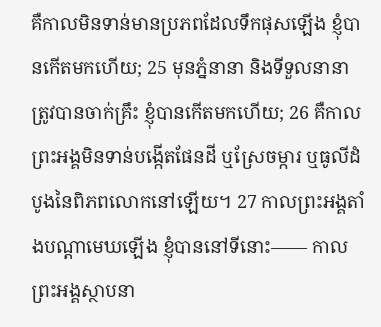គឺកាលមិនទាន់មានប្រភពដែលទឹកផុសឡើង ខ្ញុំបានកើតមកហើយ; 25 មុនភ្នំនានា និងទីទួលនានាត្រូវបានចាក់គ្រឹះ ខ្ញុំបានកើតមកហើយ; 26 គឺកាលព្រះអង្គមិនទាន់បង្កើតផែនដី ឬស្រែចម្ការ ឬធូលីដំបូងនៃពិភពលោកនៅឡើយ។ 27 កាលព្រះអង្គតាំងបណ្ដាមេឃឡើង ខ្ញុំបាននៅទីនោះ—— កាលព្រះអង្គស្ថាបនា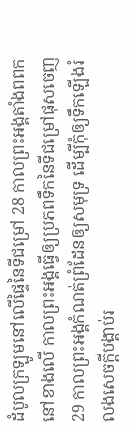ដំបូលក្រឡូមនៅលើផ្ទៃនៃទីជម្រៅ 28 កាលព្រះអង្គតាំងពពកនៅខាងលើ កាលព្រះអង្គធ្វើឲ្យប្រភពទឹកនៃទីជម្រៅផុសចេញ 29 កាលព្រះអង្គកំណត់ព្រំដែនឲ្យសមុទ្រ ដើម្បីកុំឲ្យទឹកឡើងរំលងសេចក្ដីបង្គាប់រ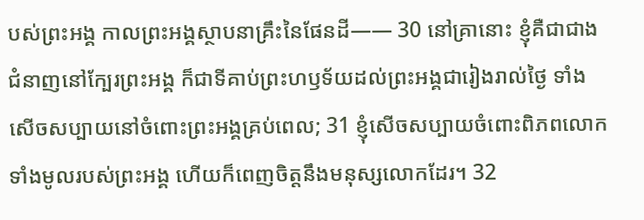បស់ព្រះអង្គ កាលព្រះអង្គស្ថាបនាគ្រឹះនៃផែនដី—— 30 នៅគ្រានោះ ខ្ញុំគឺជាជាងជំនាញនៅក្បែរព្រះអង្គ ក៏ជាទីគាប់ព្រះហឫទ័យដល់ព្រះអង្គជារៀងរាល់ថ្ងៃ ទាំងសើចសប្បាយនៅចំពោះព្រះអង្គគ្រប់ពេល; 31 ខ្ញុំសើចសប្បាយចំពោះពិភពលោកទាំងមូលរបស់ព្រះអង្គ ហើយក៏ពេញចិត្តនឹងមនុស្សលោកដែរ។ 32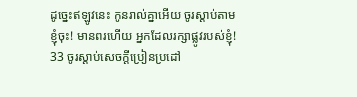ដូច្នេះឥឡូវនេះ កូនរាល់គ្នាអើយ ចូរស្ដាប់តាមខ្ញុំចុះ! មានពរហើយ អ្នកដែលរក្សាផ្លូវរបស់ខ្ញុំ! 33 ចូរស្ដាប់សេចក្ដីប្រៀនប្រដៅ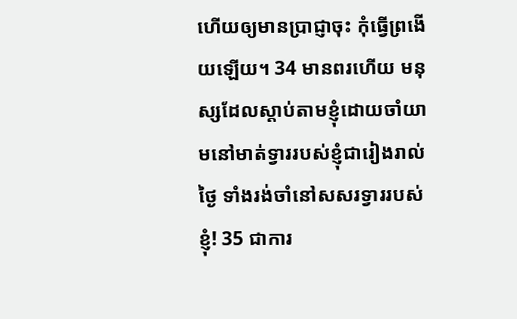ហើយឲ្យមានប្រាជ្ញាចុះ កុំធ្វើព្រងើយឡើយ។ 34 មានពរហើយ មនុស្សដែលស្ដាប់តាមខ្ញុំដោយចាំយាមនៅមាត់ទ្វាររបស់ខ្ញុំជារៀងរាល់ថ្ងៃ ទាំងរង់ចាំនៅសសរទ្វាររបស់ខ្ញុំ! 35 ជាការ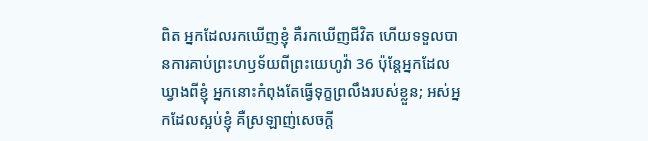ពិត អ្នកដែលរកឃើញខ្ញុំ គឺរកឃើញជីវិត ហើយទទួលបានការគាប់ព្រះហឫទ័យពីព្រះយេហូវ៉ា 36 ប៉ុន្តែអ្នកដែលឃ្វាងពីខ្ញុំ អ្នកនោះកំពុងតែធ្វើទុក្ខព្រលឹងរបស់ខ្លួន; អស់អ្នកដែលស្អប់ខ្ញុំ គឺស្រឡាញ់សេចក្ដី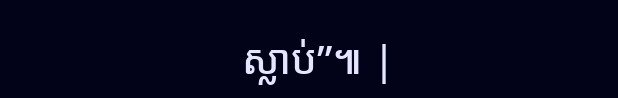ស្លាប់”៕ |